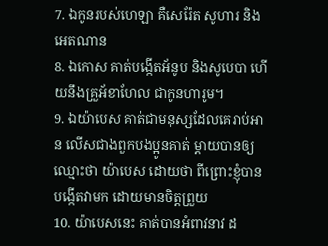7. ឯកូនរបស់ហេឡា គឺសេរ៉ែត សូហារ និងអេតណាន
8. ឯកោស គាត់បង្កើតអ័នូប និងសូបេបា ហើយនឹងគ្រួអ័ខាហែល ជាកូនហារូម។
9. ឯយ៉ាបេស គាត់ជាមនុស្សដែលគេរាប់អាន លើសជាងពួកបងប្អូនគាត់ ម្តាយបានឲ្យឈ្មោះថា យ៉ាបេស ដោយថា ពីព្រោះខ្ញុំបានបង្កើតវាមក ដោយមានចិត្តព្រួយ
10. យ៉ាបេសនេះ គាត់បានអំពាវនាវ ដ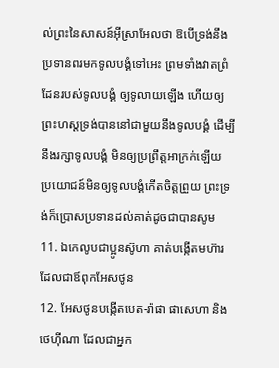ល់ព្រះនៃសាសន៍អ៊ីស្រាអែលថា ឱបើទ្រង់នឹងប្រទានពរមកទូលបង្គំទៅអេះ ព្រមទាំងវាតព្រំដែនរបស់ទូលបង្គំ ឲ្យទូលាយឡើង ហើយឲ្យព្រះហស្តទ្រង់បាននៅជាមួយនឹងទូលបង្គំ ដើម្បីនឹងរក្សាទូលបង្គំ មិនឲ្យប្រព្រឹត្តអាក្រក់ឡើយ ប្រយោជន៍មិនឲ្យទូលបង្គំកើតចិត្តព្រួយ ព្រះទ្រង់ក៏ប្រោសប្រទានដល់គាត់ដូចជាបានសូម
11. ឯកេលូបជាប្អូនស៊ូហា គាត់បង្កើតមហ៊ារ ដែលជាឪពុកអែសថូន
12. អែសថូនបង្កើតបេត-រ៉ាផា ផាសេហា និងថេហ៊ីណា ដែលជាអ្នក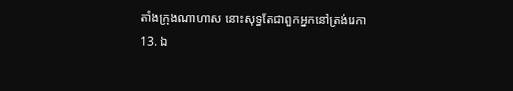តាំងក្រុងណាហាស នោះសុទ្ធតែជាពួកអ្នកនៅត្រង់រេកា
13. ឯ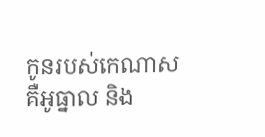កូនរបស់កេណាស គឺអូធ្នាល និង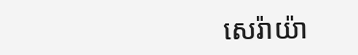សេរ៉ាយ៉ា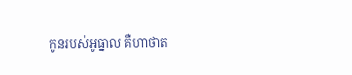កូនរបស់អូធ្នាល គឺហាថាត